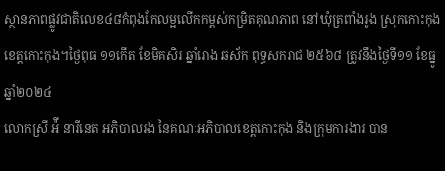ស្ថានភាពផ្លូវជាតិលេខ៤៨កំពុងកែលម្អលើកកម្ពស់កម្រិតគុណភាព នៅឃុំត្រពាំងរូង ស្រុកកោះកុង ខេត្តកោះកុង។ថ្ងៃពុធ ១១កើត ខែមិគសិរ ឆ្នាំរោង ឆស័ក ពុទ្ធសករាជ ២៥៦៨ ត្រូវនឹងថ្ងៃទី១១ ខែធ្នូ ឆ្នាំ២០២៤
លោកស្រី អ៉ី នារីនេត អភិបាលរង នៃគណៈអភិបាលខេត្តកោះកុង និងក្រុមការងារ បាន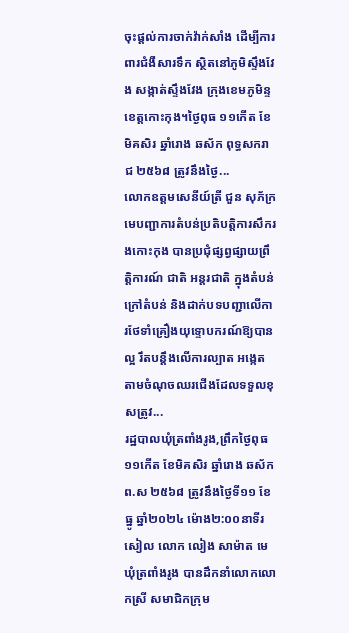ចុះផ្តល់ការចាក់វ៉ាក់សាំង ដើម្បីការពារជំងឺសារទឹក ស្ថិតនៅភូមិស្ទឹងវែង សង្កាត់ស្ទឹងវែង ក្រុងខេមភូមិន្ទ ខេត្តកោះកុង។ថ្ងៃពុធ ១១កើត ខែមិគសិរ ឆ្នាំរោង ឆស័ក ពុទ្ធសករាជ ២៥៦៨ ត្រូវនឹងថ្ងៃ...
លោកឧត្តមសេនីយ៍ត្រី ជួន សុភ័ក្រ មេបញ្ជាការតំបន់ប្រតិបត្តិការសឹករងកោះកុង បានប្រជុំផ្សព្វផ្សាយព្រឹត្តិការណ៍ ជាតិ អន្តរជាតិ ក្នុងតំបន់ ក្រៅតំបន់ និងដាក់បទបញ្ជាលើការថែទាំគ្រឿងយុទ្ទោបករណ៍ឱ្យបានល្អ រឹតបន្តឹងលើការល្បាត អង្កេត តាមចំណុចឈរជើងដែលទទួលខុសត្រូវ...
រដ្ឋបាលឃុំត្រពាំងរូង,ព្រឹកថ្ងៃពុធ ១១កើត ខែមិគសិរ ឆ្នាំរោង ឆស័ក ព.ស ២៥៦៨ ត្រូវនឹងថ្ងៃទី១១ ខែធ្នូ ឆ្នាំ២០២៤ ម៉ោង២:០០នាទីរសៀល លោក លៀង សាម៉ាត មេឃុំត្រពាំងរូង បានដឹកនាំលោកលោកស្រី សមាជិកក្រុម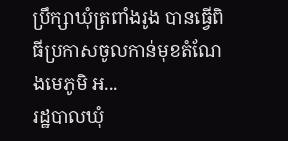ប្រឹក្សាឃុំត្រពាំងរូង បានធ្វើពិធីប្រកាសចូលកាន់មុខតំណែងមេភូមិ អ...
រដ្ឋបាលឃុំ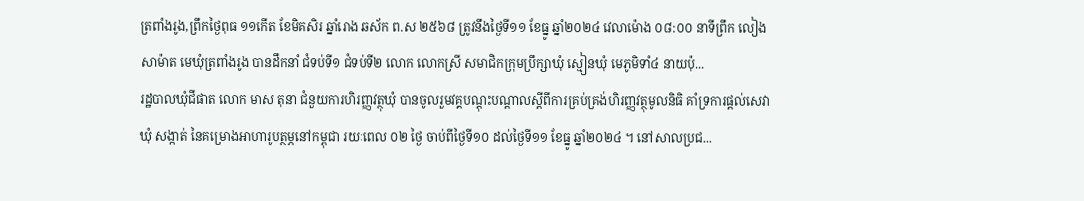ត្រពាំងរូង,ព្រឹកថ្ងៃពុធ ១១កើត ខែមិគសិរ ឆ្នាំរោង ឆស័ក ព.ស ២៥៦៨ ត្រូវនឹងថ្ងៃទី១១ ខែធ្នូ ឆ្នាំ២០២៤ វេលាម៉ោង ០៨:០០ នាទីព្រឹក លៀង សាម៉ាត មេឃុំត្រពាំងរូង បានដឹកនាំ ជំទប់ទី១ ជំទប់ទី២ លោក លោកស្រី សមាជិកក្រុមប្រឹក្សាឃុំ ស្មៀនឃុំ មេភូមិទាំ៤ នាយប៉ុ...
រដ្ឋបាលឃុំជីផាត លោក មាស តុនា ជំនួយការហិរញ្ញវត្ថុឃុំ បានចូលរួមវគ្គបណ្ដុះបណ្ដាលស្ដីពីការគ្រប់គ្រង់ហិរញ្ញវត្ថុមូលនិធិ គាំទ្រការផ្ដល់សេវា ឃុំ សង្កាត់ នៃគម្រោងអាហារូបត្ថម្ភនៅកម្ពុជា រយៈពេល ០២ ថ្ងៃ ចាប់ពីថ្ងៃទី១០ ដល់ថ្ងៃទី១១ ខែធ្នូ ឆ្នាំ២០២៤ ។ នៅសាលប្រជ...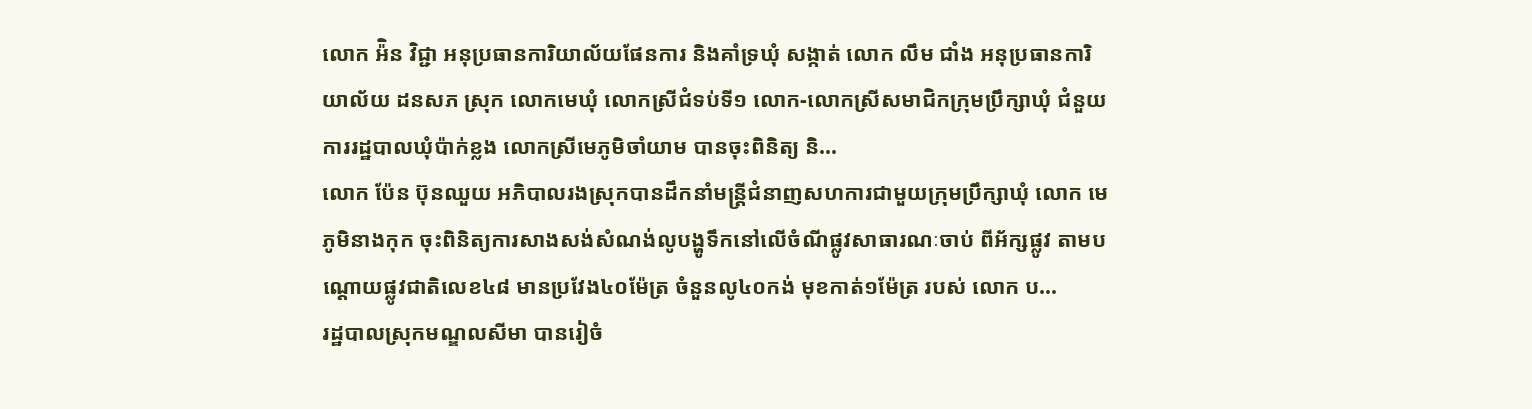លោក អ៉ិន វិជ្ជា អនុប្រធានការិយាល័យផែនការ និងគាំទ្រឃុំ សង្កាត់ លោក លឹម ជាំង អនុប្រធានការិយាល័យ ដនសភ ស្រុក លោកមេឃុំ លោកស្រីជំទប់ទី១ លោក-លោកស្រីសមាជិកក្រុមប្រឹក្សាឃុំ ជំនួយការរដ្ឋបាលឃុំប៉ាក់ខ្លង លោកស្រីមេភូមិចាំយាម បានចុះពិនិត្យ និ...
លោក ប៉ែន ប៊ុនឈួយ អភិបាលរងស្រុកបានដឹកនាំមន្រ្តីជំនាញសហការជាមួយក្រុមប្រឹក្សាឃុំ លោក មេភូមិនាងកុក ចុះពិនិត្យការសាងសង់សំណង់លូបង្ហូទឹកនៅលើចំណីផ្លូវសាធារណៈចាប់ ពីអ័ក្សផ្លូវ តាមបណ្តោយផ្លូវជាតិលេខ៤៨ មានប្រវែង៤០ម៉ែត្រ ចំនួនលូ៤០កង់ មុខកាត់១ម៉ែត្រ របស់ លោក ប...
រដ្ឋបាលស្រុកមណ្ឌលសីមា បានរៀចំ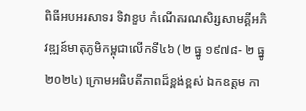ពិធីអបអរសាទរ ទិវាខួប កំណើតរណសិរ្សសាមគ្គីអភិវឌ្ឍន៍មាតុភូមិកម្ពុជាលើកទី៤៦ (២ ធ្នូ ១៩៧៨- ២ ធ្នូ ២០២៤) ក្រោមអធិបតីភាពដ៏ខ្ពង់ខ្ពស់ ឯកឧត្តម កា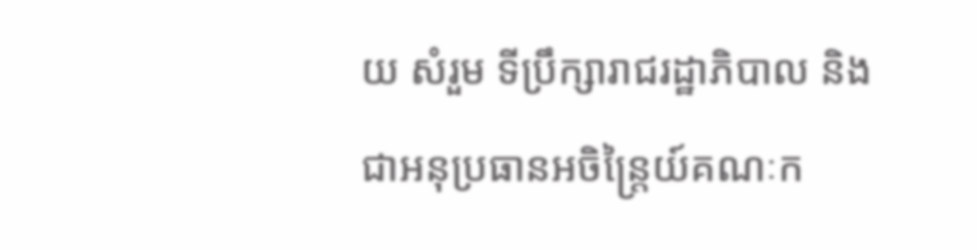យ សំរួម ទីប្រឹក្សារាជរដ្ឋាភិបាល និងជាអនុប្រធានអចិន្ត្រៃយ៍គណៈក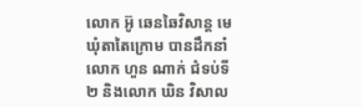លោក អ៊ូ ឆេនឆៃវិសាន្ដ មេឃុំតាតៃក្រោម បានដឹកនាំ លោក ហួន ណាក់ ជំទប់ទី២ និងលោក ឃិន វិសាល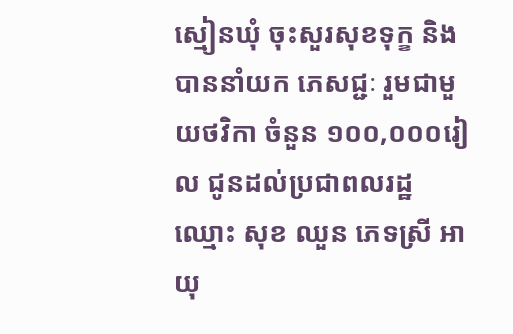ស្មៀនឃុំ ចុះសួរសុខទុក្ខ និងបាននាំយក ភេសជ្ជៈ រួមជាមួយថវិកា ចំនួន ១០០,០០០រៀល ជូនដល់ប្រជាពលរដ្ឋ ឈ្មោះ សុខ ឈួន ភេទស្រី អាយុ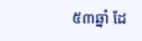៥៣ឆ្នាំ ដែ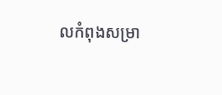លកំពុងសម្រា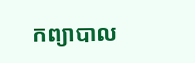កព្យាបាល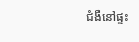ជំងឺនៅផ្ទះ